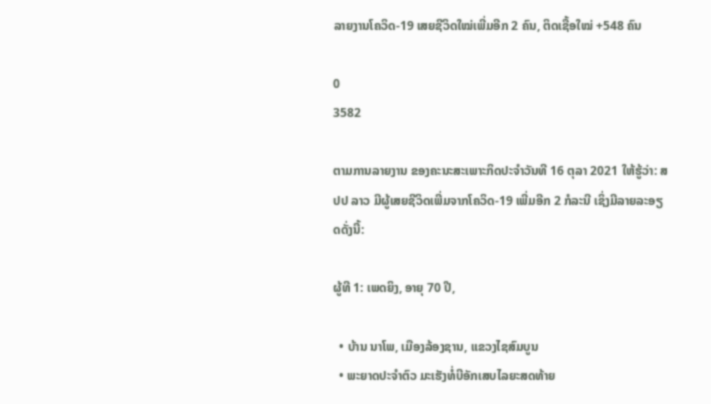ລາຍງານໂຄວິດ-19 ເສຍຊີວິດໃໝ່ເພີ່ມອີກ 2 ຄົນ, ຕິດເຊື້ອໃໝ່ +548 ຄົນ

0
3582

ຕາມການລາຍງານ ຂອງຄະນະສະເພາະກິດປະຈຳວັນທີ 16 ຕຸລາ 2021 ໃຫ້ຮູ້ວ່າ: ສປປ ລາວ ມີຜູ້ເສຍຊີວິດເພີ່ມຈາກໂຄວິດ-19 ເພີ່ມອີກ 2 ກໍລະນີ ເຊິ່ງມີລາຍລະອຽດດັ່ງນີ້:

ຜູ້ທີ 1: ເພດຍິງ, ອາຍຸ 70 ປີ,

  • ບ້ານ ນາໂພ, ເມືອງລ້ອງຊານ, ແຂວງໄຊສົມບູນ
  • ພະຍາດປະຈໍາຕົວ ມະເຮັງທໍ່ບີອັກເສບໄລຍະສດທ້າຍ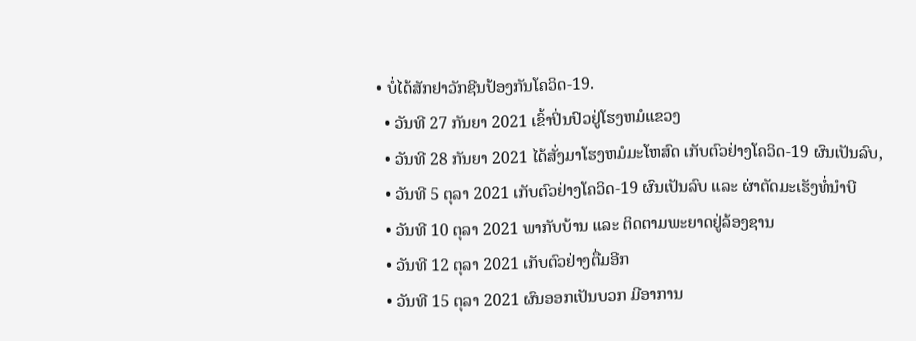• ບໍ່ໄດ້ສັກຢາວັກຊີນປ້ອງກັນໂຄວິດ-19.
  • ວັນທີ 27 ກັນຍາ 2021 ເຂົ້າປິ່ນປົວຢູ່ໂຮງຫມໍແຂວງ
  • ວັນທີ 28 ກັນຍາ 2021 ໄດ້ສັ່ງມາໂຮງຫມໍມະໂຫສົດ ເກັບຕົວຢ່າງໂຄວິດ-19 ຜົນເປັນລົບ,
  • ວັນທີ 5 ຕຸລາ 2021 ເກັບຕົວຢ່າງໂຄວິດ-19 ຜົນເປັນລົບ ແລະ ຜ່າຕັດມະເຮັງທໍ່ນໍາບີ
  • ວັນທີ 10 ຕຸລາ 2021 ພາກັບບ້ານ ແລະ ຕິດຕາມພະຍາດຢູ່ລ້ອງຊານ
  • ວັນທີ 12 ຕຸລາ 2021 ເກັບຕົວຢ່າງຕື່ມອີກ
  • ວັນທີ 15 ຕຸລາ 2021 ຜົນອອກເປັນບວກ ມີອາການ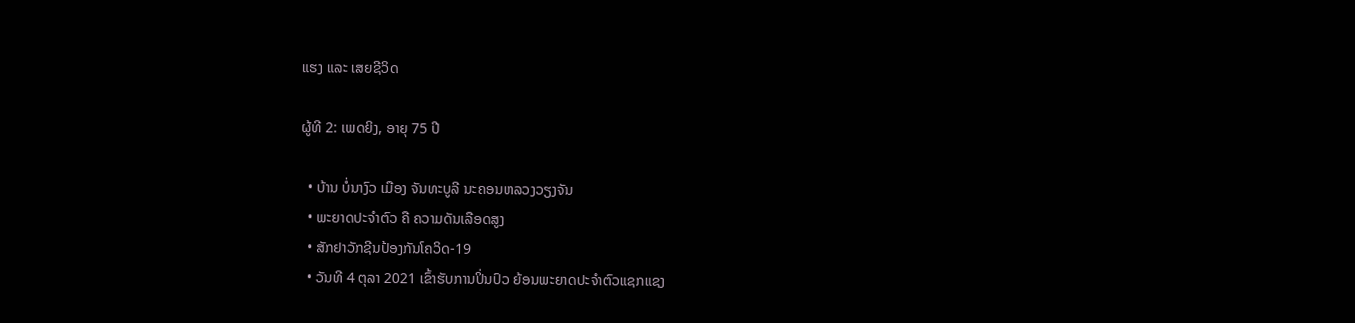ແຮງ ແລະ ເສຍຊີວິດ

ຜູ້ທີ 2: ເພດຍິງ, ອາຍຸ 75 ປີ

  • ບ້ານ ບໍ່ນາງົວ ເມືອງ ຈັນທະບູລີ ນະຄອນຫລວງວຽງຈັນ
  • ພະຍາດປະຈໍາຕົວ ຄື ຄວາມດັນເລືອດສູງ
  • ສັກຢາວັກຊີນປ້ອງກັນໂຄວິດ-19
  • ວັນທີ 4 ຕຸລາ 2021 ເຂົ້າຮັບການປິ່ນປົວ ຍ້ອນພະຍາດປະຈໍາຕົວແຊກແຊງ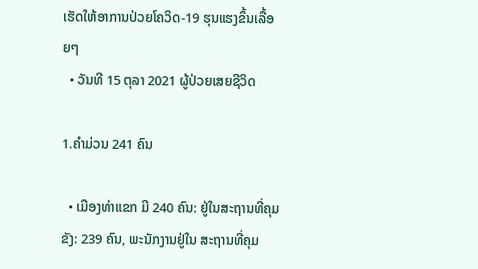ເຮັດໃຫ້ອາການປ່ວຍໂຄວິດ-19 ຮຸນແຮງຂຶ້ນເລື້ອຍໆ
  • ວັນທີ 15 ຕຸລາ 2021 ຜູ້ປ່ວຍເສຍຊີວິດ

1.ຄໍາມ່ວນ 241 ຄົນ

  • ເມືອງທ່າແຂກ ມີ 240 ຄົນ: ຢູ່ໃນສະຖານທີ່ຄຸມຂັງ: 239 ຄົນ, ພະນັກງານຢູ່ໃນ ສະຖານທີ່ຄຸມ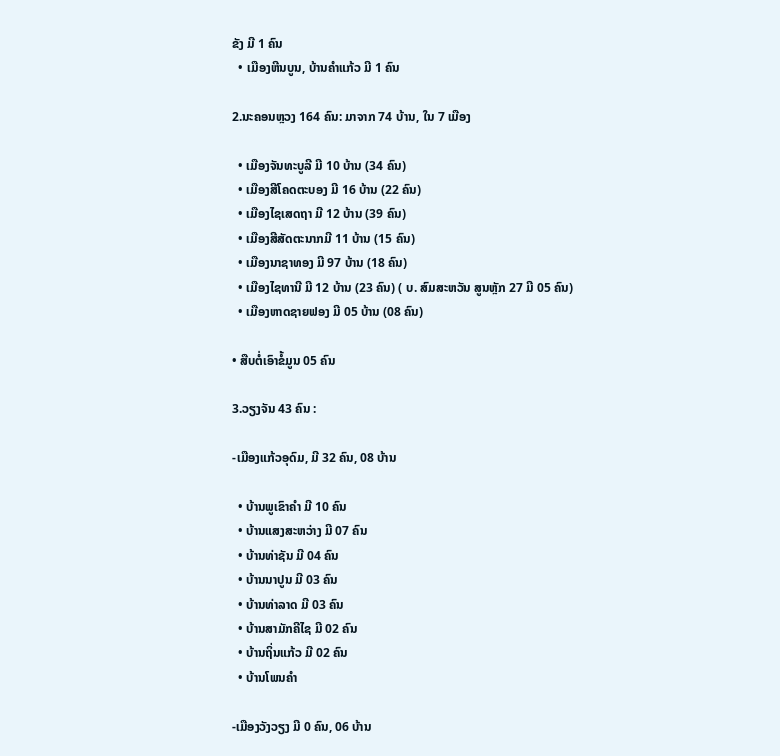ຂັງ ມີ 1 ຄົນ
  • ເມືອງຫີນບູນ, ບ້ານຄໍາແກ້ວ ມີ 1 ຄົນ

2.ນະຄອນຫຼວງ 164 ຄົນ: ມາຈາກ 74 ບ້ານ, ໃນ 7 ເມືອງ

  • ເມືອງຈັນທະບູລີ ມີ 10 ບ້ານ (34 ຄົນ)
  • ເມືອງສີໂຄດຕະບອງ ມີ 16 ບ້ານ (22 ຄົນ)
  • ເມືອງໄຊເສດຖາ ມີ 12 ບ້ານ (39 ຄົນ)
  • ເມືອງສີສັດຕະນາກມີ 11 ບ້ານ (15 ຄົນ)
  • ເມືອງນາຊາທອງ ມີ 97 ບ້ານ (18 ຄົນ)
  • ເມືອງໄຊທານີ ມີ 12 ບ້ານ (23 ຄົນ) ( ບ. ສົມສະຫວັນ ສູນຫຼັກ 27 ມີ 05 ຄົນ)
  • ເມືອງຫາດຊາຍຟອງ ມີ 05 ບ້ານ (08 ຄົນ)

• ສືບຕໍ່ເອົາຂໍ້ມູນ 05 ຄົນ

3.ວຽງຈັນ 43 ຄົນ :

-ເມືອງແກ້ວອຸດົມ, ມີ 32 ຄົນ, 08 ບ້ານ

  • ບ້ານພູເຂົາຄໍາ ມີ 10 ຄົນ
  • ບ້ານແສງສະຫວ່າງ ມີ 07 ຄົນ
  • ບ້ານທ່າຊັນ ມີ 04 ຄົນ
  • ບ້ານນາປູນ ມີ 03 ຄົນ
  • ບ້ານທ່າລາດ ມີ 03 ຄົນ
  • ບ້ານສາມັກຄີໄຊ ມີ 02 ຄົນ
  • ບ້ານຖິ່ນແກ້ວ ມີ 02 ຄົນ
  • ບ້ານໂພນຄໍາ

-ເມືອງວັງວຽງ ມີ 0 ຄົນ, 06 ບ້ານ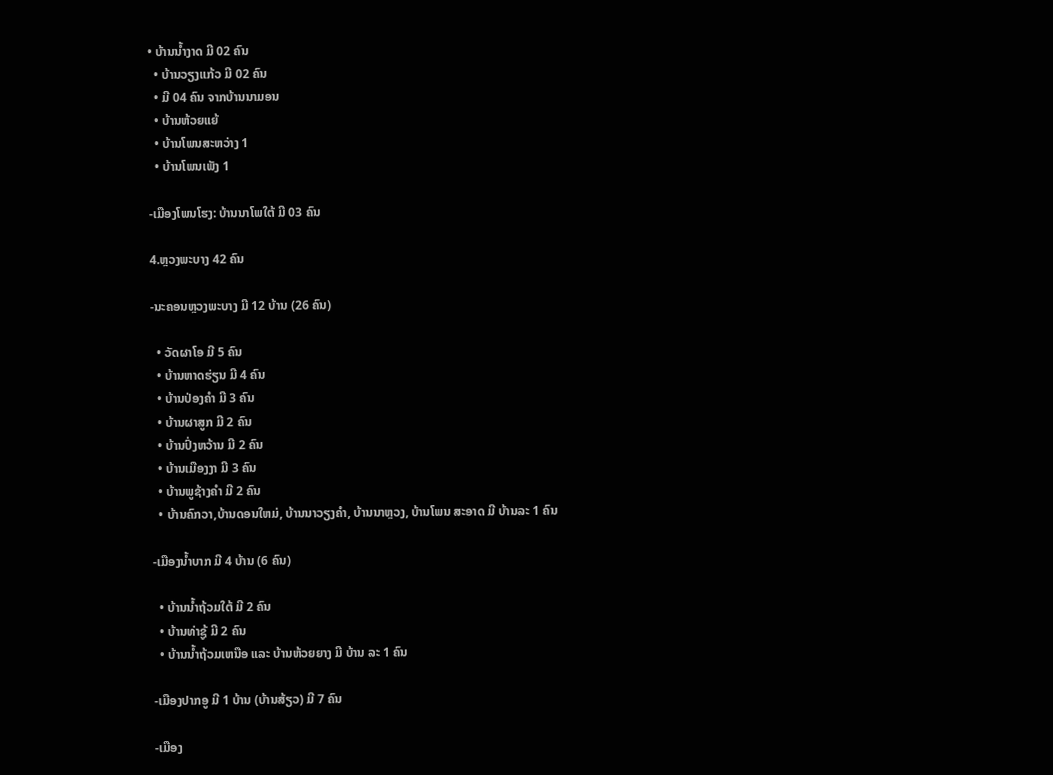• ບ້ານນ້ຳງາດ ມີ 02 ຄົນ
  • ບ້ານວຽງແກ້ວ ມີ 02 ຄົນ
  • ມີ 04 ຄົນ ຈາກບ້ານນາມອນ
  • ບ້ານຫ້ວຍແຍ້
  • ບ້ານໂພນສະຫວ່າງ 1
  • ບ້ານໂພນເພັງ 1

-ເມືອງໂພນໂຮງ: ບ້ານນາໂພໃຕ້ ມີ 03 ຄົນ

4.ຫຼວງພະບາງ 42 ຄົນ

-ນະຄອນຫຼວງພະບາງ ມີ 12 ບ້ານ (26 ຄົນ)

  • ວັດຜາໂອ ມີ 5 ຄົນ
  • ບ້ານຫາດຮ່ຽນ ມີ 4 ຄົນ
  • ບ້ານປ່ອງຄໍາ ມີ 3 ຄົນ
  • ບ້ານຜາສູກ ມີ 2 ຄົນ
  • ບ້ານປົ່ງຫວ້ານ ມີ 2 ຄົນ
  • ບ້ານເມືອງງາ ມີ 3 ຄົນ
  • ບ້ານພູຊ້າງຄໍາ ມີ 2 ຄົນ
  • ບ້ານຄົກວາ,ບ້ານດອນໃຫມ່, ບ້ານນາວຽງຄໍາ, ບ້ານນາຫຼວງ, ບ້ານໂພນ ສະອາດ ມີ ບ້ານລະ 1 ຄົນ

-ເມືອງນ້ຳບາກ ມີ 4 ບ້ານ (6 ຄົນ)

  • ບ້ານນ້ຳຖ້ວມໃຕ້ ມີ 2 ຄົນ
  • ບ້ານທ່າຊູ້ ມີ 2 ຄົນ
  • ບ້ານນ້ຳຖ້ວມເຫນືອ ແລະ ບ້ານຫ້ວຍຍາງ ມີ ບ້ານ ລະ 1 ຄົນ

-ເມືອງປາກອູ ມີ 1 ບ້ານ (ບ້ານສ້ຽວ) ມີ 7 ຄົນ

-ເມືອງ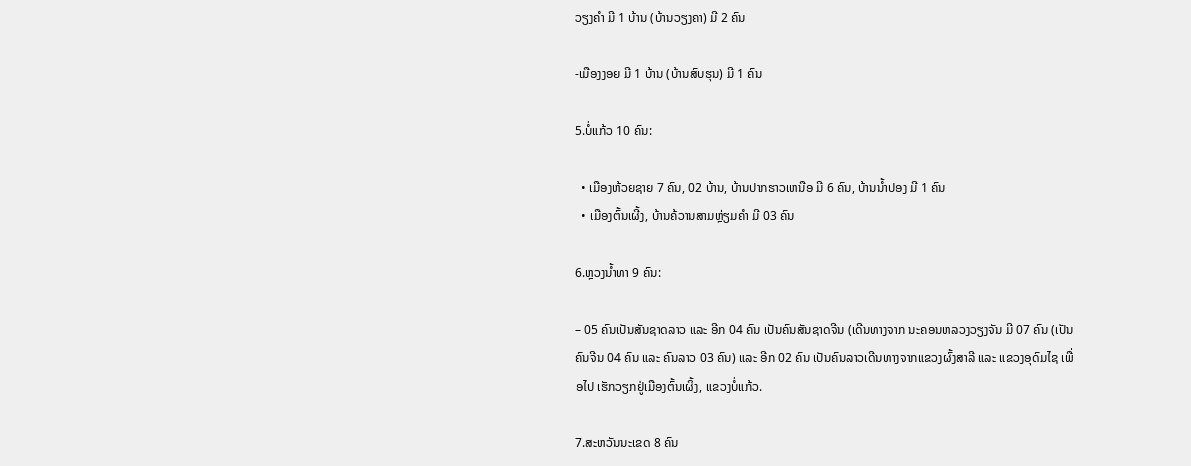ວຽງຄໍາ ມີ 1 ບ້ານ (ບ້ານວຽງຄາ) ມີ 2 ຄົນ

-ເມືອງງອຍ ມີ 1 ບ້ານ (ບ້ານສົບຮຸນ) ມີ 1 ຄົນ

5.ບໍ່ແກ້ວ 10 ຄົນ:

  • ເມືອງຫ້ວຍຊາຍ 7 ຄົນ, 02 ບ້ານ, ບ້ານປາກຮາວເຫນືອ ມີ 6 ຄົນ, ບ້ານນ້ຳປອງ ມີ 1 ຄົນ
  • ເມືອງຕົ້ນເຜີ້ງ, ບ້ານຄ້ວານສາມຫຼ່ຽມຄໍາ ມີ 03 ຄົນ

6.ຫຼວງນ້ຳທາ 9 ຄົນ:

– 05 ຄົນເປັນສັນຊາດລາວ ແລະ ອີກ 04 ຄົນ ເປັນຄົນສັນຊາດຈີນ (ເດີນທາງຈາກ ນະຄອນຫລວງວຽງຈັນ ມີ 07 ຄົນ (ເປັນຄົນຈີນ 04 ຄົນ ແລະ ຄົນລາວ 03 ຄົນ) ແລະ ອີກ 02 ຄົນ ເປັນຄົນລາວເດີນທາງຈາກແຂວງຜົ້ງສາລີ ແລະ ແຂວງອຸດົມໄຊ ເພື່ອໄປ ເຮັກວຽກຢູ່ເມືອງຕົ້ນເຜິ້ງ, ແຂວງບໍ່ແກ້ວ.

7.ສະຫວັນນະເຂດ 8 ຄົນ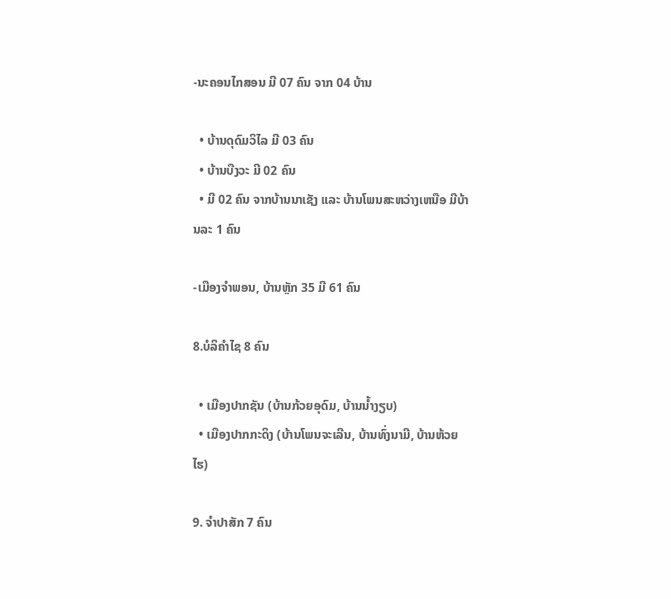-ນະຄອນໄກສອນ ມີ 07 ຄົນ ຈາກ 04 ບ້ານ

  • ບ້ານດຸດົມວິໄລ ມີ 03 ຄົນ
  • ບ້ານບືງວະ ມີ 02 ຄົນ
  • ມີ 02 ຄົນ ຈາກບ້ານນາເຊັງ ແລະ ບ້ານໂພນສະຫວ່າງເຫນືອ ມີບ້ານລະ 1 ຄົນ

-ເມືອງຈໍາພອນ, ບ້ານຫຼັກ 35 ມີ 61 ຄົນ

8.ບໍລິຄໍາໄຊ 8 ຄົນ

  • ເມືອງປາກຊັນ (ບ້ານກ້ວຍອຸດົມ, ບ້ານນ້ຳງຽບ)
  • ເມືອງປາກກະດິງ (ບ້ານໂພນຈະເລີນ, ບ້ານທົ່ງນາມີ, ບ້ານຫ້ວຍໄຮ)

9. ຈໍາປາສັກ 7 ຄົນ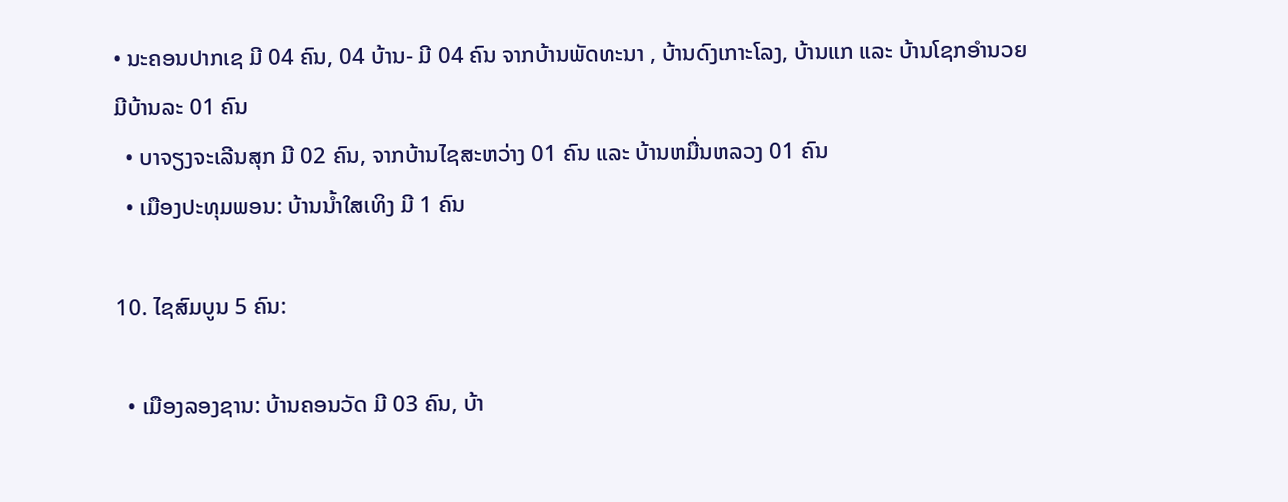• ນະຄອນປາກເຊ ມີ 04 ຄົນ, 04 ບ້ານ- ມີ 04 ຄົນ ຈາກບ້ານພັດທະນາ , ບ້ານດົງເກາະໂລງ, ບ້ານແກ ແລະ ບ້ານໂຊກອໍານວຍ ມີບ້ານລະ 01 ຄົນ
  • ບາຈຽງຈະເລີນສຸກ ມີ 02 ຄົນ, ຈາກບ້ານໄຊສະຫວ່າງ 01 ຄົນ ແລະ ບ້ານຫມື່ນຫລວງ 01 ຄົນ
  • ເມືອງປະທຸມພອນ: ບ້ານນ້ຳໃສເທິງ ມີ 1 ຄົນ

10. ໄຊສົມບູນ 5 ຄົນ:

  • ເມືອງລອງຊານ: ບ້ານຄອນວັດ ມີ 03 ຄົນ, ບ້າ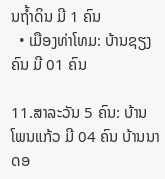ນຖ້ຳດິນ ມີ 1 ຄົນ
  • ເມືອງທ່າໂທມ: ບ້ານຊຽງຄົນ ມີ 01 ຄົນ

11.ສາລະວັນ 5 ຄົນ: ບ້ານໂພນແກ້ວ ມີ 04 ຄົນ ບ້ານນາດອ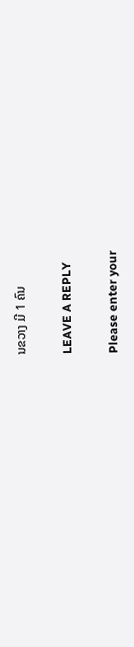ນຂວາງ ມີ 1 ຄົນ

LEAVE A REPLY

Please enter your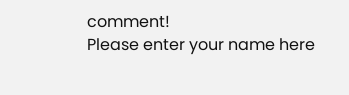comment!
Please enter your name here